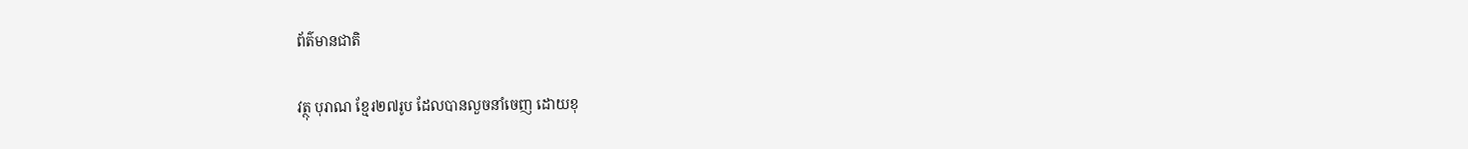ព័ត៌មានជាតិ

វត្ថុ បុរាណ ខ្មែរ២៧រូប ដែលបានលួចនាំចេញ ដោយខុ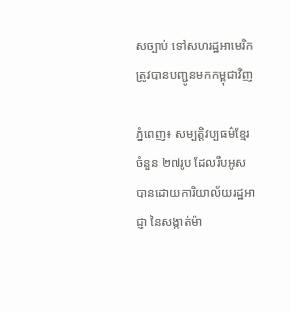សច្បាប់ ទៅសហរដ្ឋអាមេរិក ត្រូវបានបញ្ជូនមកកម្ពុជាវិញ

ភ្នំពេញ៖ សម្បត្តិវប្បធម៌ខ្មែរចំនួន ២៧រូប ដែលរឹបអូស បានដោយការិយាល័យរដ្ឋអាជ្ញា នៃសង្កាត់ម៉ា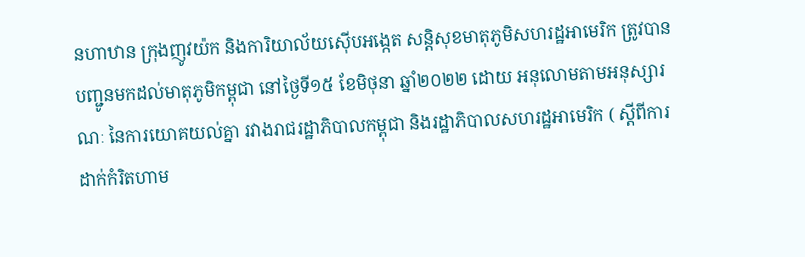នហាឋាន ក្រុងញូវយ៉ក និងការិយាល័យស៊ើបអង្កេត សន្តិសុខមាតុភូមិសហរដ្ឋអាមេរិក ត្រូវបានបញ្ជូនមកដល់មាតុភូមិកម្ពុជា នៅថ្ងៃទី១៥ ខែមិថុនា ឆ្នាំ២០២២ ដោយ អនុលោមតាមអនុស្សារណៈ នៃការយោគយល់គ្នា រវាងរាជរដ្ឋាភិបាលកម្ពុជា និងរដ្ឋាភិបាលសហរដ្ឋអាមេរិក ( ស្តីពីការ ដាក់កំរិតហាម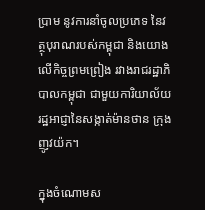ប្រាម នូវការនាំចូលប្រភេទ នៃវត្ថុបុរាណរបស់កម្ពុជា និងយោងលើកិច្ចព្រមព្រៀង រវាងរាជរដ្ឋាភិបាលកម្ពុជា ជាមួយការិយាល័យរដ្ឋអាជ្ញានៃសង្កាត់ម៉ានថាន ក្រុងញូវយ៉ក។

ក្នុងចំណោមស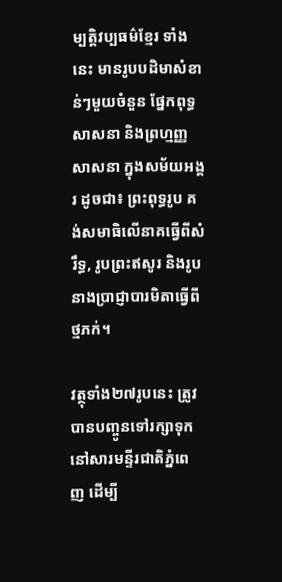ម្បត្តិវប្បធម៌ខ្មែរ ទាំងនេះ មានរូបបដិមាសំខាន់ៗមួយចំនួន ផ្នែកពុទ្ធសាសនា និងព្រហ្មញ្ញសាសនា ក្នុងសម័យអង្គរ ដូចជា៖ ព្រះពុទ្ធរូប គង់សមាធិលើនាគធ្វើពីសំរឹទ្ធ, រូបព្រះឥសូរ និងរូបនាងប្រាជ្ញាបារមិតាធ្វើពីថ្មភក់។

វត្ថុទាំង២៧រូបនេះ ត្រូវបានបញ្ចូនទៅរក្សាទុក នៅសារមន្ទីរជាតិភ្នំពេញ ដើម្បី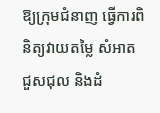ឱ្យក្រុមជំនាញ ធ្វើការពិនិត្យវាយតម្លៃ សំអាត ជួសជុល និងដំ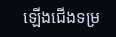ឡើងជើងទម្រ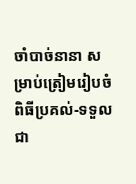ចាំបាច់នានា សម្រាប់ត្រៀមរៀបចំពិធីប្រគល់-ទទួល ជា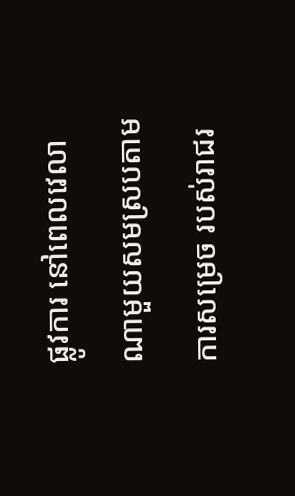ផ្លូវការ នៅពេលវេលា ណាមួយសមស្របតាមការសម្រេច របស់រាជរ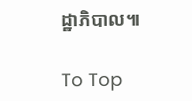ដ្ឋាភិបាល៕

To Top